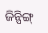ଜିନ୍ପିଙ୍ଗ୍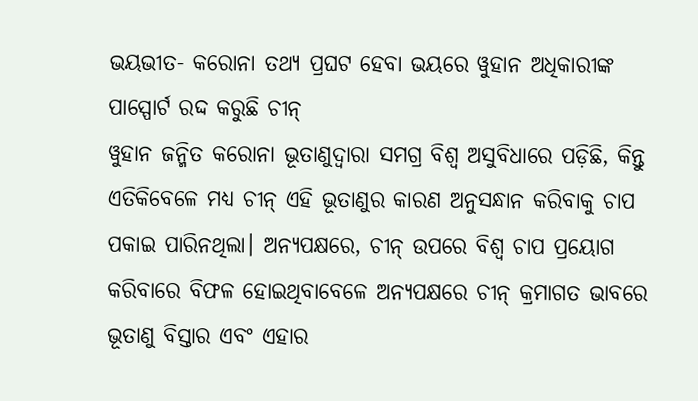ଭୟଭୀତ- କରୋନା ତଥ୍ୟ ପ୍ରଘଟ ହେବା ଭୟରେ ୱୁହାନ ଅଧିକାରୀଙ୍କ ପାସ୍ପୋର୍ଟ ରଦ୍ଦ କରୁଛି ଚୀନ୍
ୱୁହାନ ଜନ୍ମିତ କରୋନା ଭୂତାଣୁଦ୍ୱାରା ସମଗ୍ର ବିଶ୍ୱ ଅସୁବିଧାରେ ପଡ଼ିଛି, କିନ୍ତୁ ଏତିକିବେଳେ ମଧ୍ୟ ଚୀନ୍ ଏହି ଭୂତାଣୁର କାରଣ ଅନୁସନ୍ଧାନ କରିବାକୁ ଚାପ ପକାଇ ପାରିନଥିଲା। ଅନ୍ୟପକ୍ଷରେ, ଚୀନ୍ ଉପରେ ବିଶ୍ୱ ଚାପ ପ୍ରୟୋଗ କରିବାରେ ବିଫଳ ହୋଇଥିବାବେଳେ ଅନ୍ୟପକ୍ଷରେ ଚୀନ୍ କ୍ରମାଗତ ଭାବରେ ଭୂତାଣୁ ବିସ୍ତାର ଏବଂ ଏହାର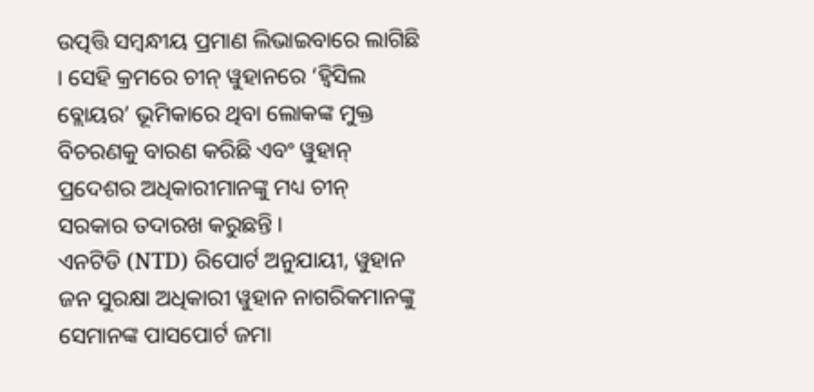ଉତ୍ପତ୍ତି ସମ୍ବନ୍ଧୀୟ ପ୍ରମାଣ ଲିଭାଇବାରେ ଲାଗିଛି । ସେହି କ୍ରମରେ ଚୀନ୍ ୱୁହାନରେ ‘ହ୍ୱିସିଲ ବ୍ଲୋୟର’ ଭୂମିକାରେ ଥିବା ଲୋକଙ୍କ ମୁକ୍ତ ବିଚରଣକୁ ବାରଣ କରିଛି ଏବଂ ୱୁହାନ୍ ପ୍ରଦେଶର ଅଧିକାରୀମାନଙ୍କୁ ମଧ୍ୟ ଚୀନ୍ ସରକାର ତଦାରଖ କରୁଛନ୍ତି ।
ଏନଟିଡି (NTD) ରିପୋର୍ଟ ଅନୁଯାୟୀ, ୱୁହାନ ଜନ ସୁରକ୍ଷା ଅଧିକାରୀ ୱୁହାନ ନାଗରିକମାନଙ୍କୁ ସେମାନଙ୍କ ପାସପୋର୍ଟ ଜମା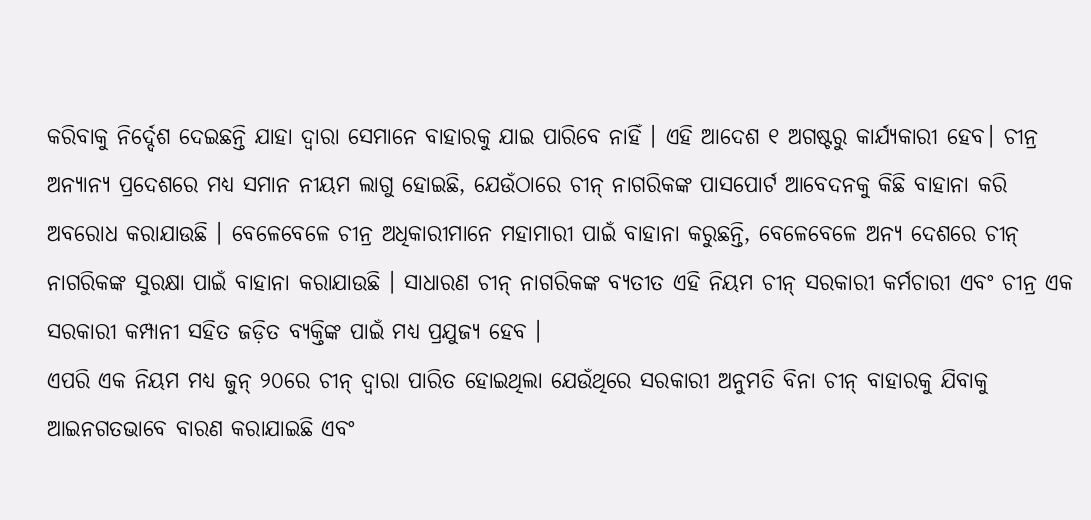କରିବାକୁ ନିର୍ଦ୍ଦେଶ ଦେଇଛନ୍ତି ଯାହା ଦ୍ୱାରା ସେମାନେ ବାହାରକୁ ଯାଇ ପାରିବେ ନାହିଁ । ଏହି ଆଦେଶ ୧ ଅଗଷ୍ଟରୁ କାର୍ଯ୍ୟକାରୀ ହେବ। ଚୀନ୍ର ଅନ୍ୟାନ୍ୟ ପ୍ରଦେଶରେ ମଧ୍ୟ ସମାନ ନୀୟମ ଲାଗୁ ହୋଇଛି, ଯେଉଁଠାରେ ଚୀନ୍ ନାଗରିକଙ୍କ ପାସପୋର୍ଟ ଆବେଦନକୁ କିଛି ବାହାନା କରି ଅବରୋଧ କରାଯାଉଛି । ବେଳେବେଳେ ଚୀନ୍ର ଅଧିକାରୀମାନେ ମହାମାରୀ ପାଇଁ ବାହାନା କରୁଛନ୍ତି, ବେଳେବେଳେ ଅନ୍ୟ ଦେଶରେ ଚୀନ୍ ନାଗରିକଙ୍କ ସୁରକ୍ଷା ପାଇଁ ବାହାନା କରାଯାଉଛି । ସାଧାରଣ ଚୀନ୍ ନାଗରିକଙ୍କ ବ୍ୟତୀତ ଏହି ନିୟମ ଚୀନ୍ ସରକାରୀ କର୍ମଚାରୀ ଏବଂ ଚୀନ୍ର ଏକ ସରକାରୀ କମ୍ପାନୀ ସହିତ ଜଡ଼ିତ ବ୍ୟକ୍ତିଙ୍କ ପାଇଁ ମଧ୍ୟ ପ୍ରଯୁଜ୍ୟ ହେବ ।
ଏପରି ଏକ ନିୟମ ମଧ୍ୟ ଜୁନ୍ ୨୦ରେ ଚୀନ୍ ଦ୍ୱାରା ପାରିତ ହୋଇଥିଲା ଯେଉଁଥିରେ ସରକାରୀ ଅନୁମତି ବିନା ଚୀନ୍ ବାହାରକୁ ଯିବାକୁ ଆଇନଗତଭାବେ ବାରଣ କରାଯାଇଛି ଏବଂ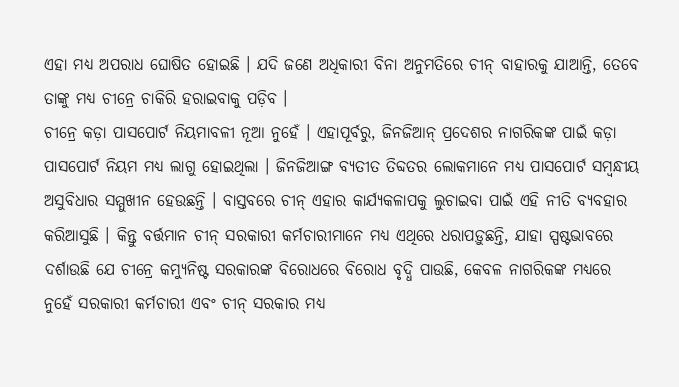ଏହା ମଧ୍ୟ ଅପରାଧ ଘୋଷିତ ହୋଇଛି । ଯଦି ଜଣେ ଅଧିକାରୀ ବିନା ଅନୁମତିରେ ଚୀନ୍ ବାହାରକୁ ଯାଆନ୍ତି, ତେବେ ତାଙ୍କୁ ମଧ୍ୟ ଚୀନ୍ରେ ଚାକିରି ହରାଇବାକୁ ପଡ଼ିବ ।
ଚୀନ୍ରେ କଡ଼ା ପାସପୋର୍ଟ ନିୟମାବଳୀ ନୂଆ ନୁହେଁ । ଏହାପୂର୍ବରୁ, ଜିନଜିଆନ୍ ପ୍ରଦେଶର ନାଗରିକଙ୍କ ପାଇଁ କଡ଼ା ପାସପୋର୍ଟ ନିୟମ ମଧ୍ୟ ଲାଗୁ ହୋଇଥିଲା । ଜିନଜିଆଙ୍ଗ ବ୍ୟତୀତ ତିବ୍ଦତର ଲୋକମାନେ ମଧ୍ୟ ପାସପୋର୍ଟ ସମ୍ବନ୍ଧୀୟ ଅସୁବିଧାର ସମ୍ମୁଖୀନ ହେଉଛନ୍ତି । ବାସ୍ତବରେ ଚୀନ୍ ଏହାର କାର୍ଯ୍ୟକଳାପକୁ ଲୁଚାଇବା ପାଇଁ ଏହି ନୀତି ବ୍ୟବହାର କରିଆସୁଛି । କିନ୍ତୁ ବର୍ତ୍ତମାନ ଚୀନ୍ ସରକାରୀ କର୍ମଚାରୀମାନେ ମଧ୍ୟ ଏଥିରେ ଧରାପଡ଼ୁଛନ୍ତି, ଯାହା ସ୍ପଷ୍ଟଭାବରେ ଦର୍ଶାଉଛି ଯେ ଚୀନ୍ରେ କମ୍ୟୁନିଷ୍ଟ ସରକାରଙ୍କ ବିରୋଧରେ ବିରୋଧ ବୃଦ୍ଧି ପାଉଛି, କେବଳ ନାଗରିକଙ୍କ ମଧ୍ୟରେ ନୁହେଁ ସରକାରୀ କର୍ମଚାରୀ ଏବଂ ଚୀନ୍ ସରକାର ମଧ୍ୟ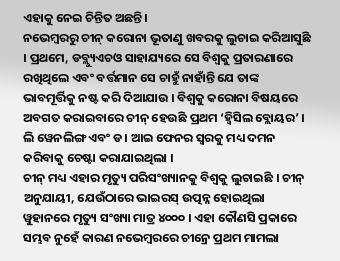ଏହାକୁ ନେଇ ଚିନ୍ତିତ ଅଛନ୍ତି ।
ନଭେମ୍ବରରୁ ଚୀନ୍ କରୋନା ଭୂତାଣୁ ଖବରକୁ ଲୁଚାଇ କରିଆସୁଛି । ପ୍ରଥମେ, ଡବ୍ଲ୍ୟୁଏଚଓ ସାହାଯ୍ୟରେ ସେ ବିଶ୍ୱକୁ ପ୍ରତାରଣାରେ ରଖିଥିଲେ ଏବଂ ବର୍ତ୍ତମାନ ସେ ଚାହୁଁ ନାହାଁନ୍ତି ଯେ ତାଙ୍କ ଭାବମୂର୍ତ୍ତିକୁ ନଷ୍ଟ କରି ଦିଆଯାଉ । ବିଶ୍ୱକୁ କରୋନା ବିଷୟରେ ଅବଗତ କରାଇବାରେ ଚୀନ୍ ହେଉଛି ପ୍ରଥମ ‘ହ୍ୱିସିଲ ବ୍ଲୋୟର’ । ଲି ୱେନଲିଙ୍ଗ ଏବଂ ଡ। ଆଇ ଫେନର ସ୍ୱରକୁ ମଧ୍ୟ ଦମନ କରିବାକୁ ଚେଷ୍ଟା କରାଯାଇଥିଲା ।
ଚୀନ୍ ମଧ୍ୟ ଏହାର ମୃତ୍ୟୁ ପରିସଂଖ୍ୟାନକୁ ବିଶ୍ୱକୁ ଲୁଚାଇଛି । ଚୀନ୍ ଅନୁଯାୟୀ, ଯେଉଁଠାରେ ଭାଇରସ୍ ଉତ୍ପନ୍ନ ହୋଇଥିଲା ୱୁହାନରେ ମୃତ୍ୟୁ ସଂଖ୍ୟା ମାତ୍ର ୪୦୦୦ । ଏହା କୌଣସି ପ୍ରକାରେ ସମ୍ଭବ ନୁହେଁ କାରଣ ନଭେମ୍ବରରେ ଚୀନ୍ରେ ପ୍ରଥମ ମାମଲା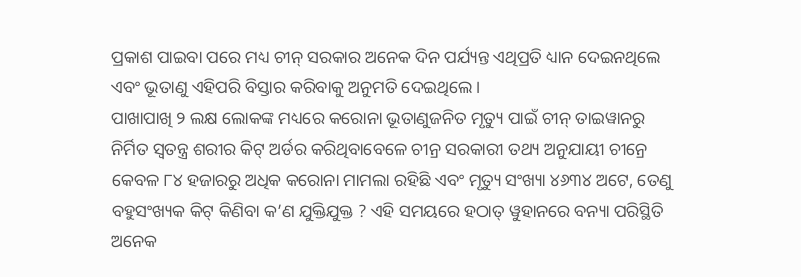ପ୍ରକାଶ ପାଇବା ପରେ ମଧ୍ୟ ଚୀନ୍ ସରକାର ଅନେକ ଦିନ ପର୍ଯ୍ୟନ୍ତ ଏଥିପ୍ରତି ଧ୍ୟାନ ଦେଇନଥିଲେ ଏବଂ ଭୂତାଣୁ ଏହିପରି ବିସ୍ତାର କରିବାକୁ ଅନୁମତି ଦେଇଥିଲେ ।
ପାଖାପାଖି ୨ ଲକ୍ଷ ଲୋକଙ୍କ ମଧ୍ୟରେ କରୋନା ଭୂତାଣୁଜନିତ ମୃତ୍ୟୁ ପାଇଁ ଚୀନ୍ ତାଇୱାନରୁ ନିର୍ମିତ ସ୍ୱତନ୍ତ୍ର ଶରୀର କିଟ୍ ଅର୍ଡର କରିଥିବାବେଳେ ଚୀନ୍ର ସରକାରୀ ତଥ୍ୟ ଅନୁଯାୟୀ ଚୀନ୍ରେ କେବଳ ୮୪ ହଜାରରୁ ଅଧିକ କରୋନା ମାମଲା ରହିଛି ଏବଂ ମୃତ୍ୟୁ ସଂଖ୍ୟା ୪୬୩୪ ଅଟେ, ତେଣୁ ବହୁସଂଖ୍ୟକ କିଟ୍ କିଣିବା କ’ଣ ଯୁକ୍ତିଯୁକ୍ତ ? ଏହି ସମୟରେ ହଠାତ୍ ୱୁହାନରେ ବନ୍ୟା ପରିସ୍ଥିତି ଅନେକ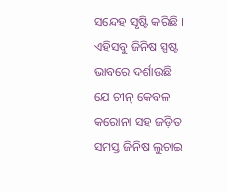ସନ୍ଦେହ ସୃଷ୍ଟି କରିଛି । ଏହିସବୁ ଜିନିଷ ସ୍ପଷ୍ଟ ଭାବରେ ଦର୍ଶାଉଛି ଯେ ଚୀନ୍ କେବଳ କରୋନା ସହ ଜଡ଼ିତ ସମସ୍ତ ଜିନିଷ ଲୁଚାଇ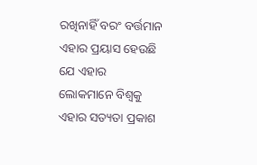ରଖିନାହିଁ ବରଂ ବର୍ତ୍ତମାନ ଏହାର ପ୍ରୟାସ ହେଉଛି ଯେ ଏହାର ଲୋକମାନେ ବିଶ୍ୱକୁ ଏହାର ସତ୍ୟତା ପ୍ରକାଶ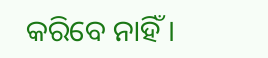କରିବେ ନାହିଁ ।